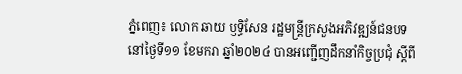ភ្នំពេញ៖ លោក ឆាយ ឫទ្ធិសែន រដ្ឋមន្ត្រីក្រសួងអភិវឌ្ឍន៍ជនបទ នៅថ្ងៃទី១១ ខែមករា ឆ្នាំ២០២៤ បានអញ្ជើញដឹកនាំកិច្ចប្រជុំ ស្ដីពី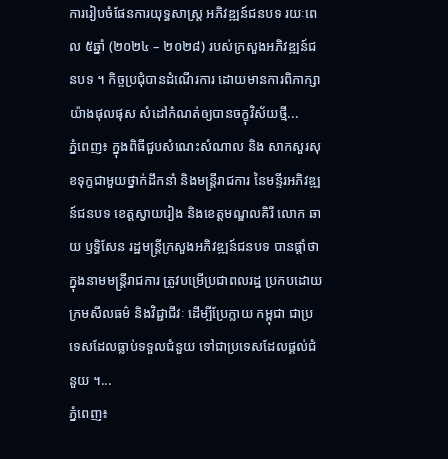ការរៀបចំផែនការយុទ្ធសាស្ដ្រ អភិវឌ្ឍន៍ជនបទ រយៈពេល ៥ឆ្នាំ (២០២៤ – ២០២៨) របស់ក្រសួងអភិវឌ្ឍន៍ជនបទ ។ កិច្ចប្រជុំបានដំណើរការ ដោយមានការពិភាក្សា យ៉ាងផុលផុស សំដៅកំណត់ឲ្យបានចក្ខុវិស័យថ្មី...
ភ្នំពេញ៖ ក្នុងពិធីជួបសំណេះសំណាល និង សាកសួរសុខទុក្ខជាមួយថ្នាក់ដឹកនាំ និងមន្រ្ដីរាជការ នៃមន្ទីរអភិវឌ្ឍន៍ជនបទ ខេត្តស្វាយរៀង និងខេត្តមណ្ឌលគិរី លោក ឆាយ ឫទ្ធិសែន រដ្ឋមន្រ្ដីក្រសួងអភិវឌ្ឍន៍ជនបទ បានផ្ដាំថា ក្នុងនាមមន្ដ្រីរាជការ ត្រូវបម្រើប្រជាពលរដ្ឋ ប្រកបដោយក្រមសីលធម៌ និងវិជ្ជាជីវៈ ដើម្បីប្រែក្លាយ កម្ពុជា ជាប្រទេសដែលធ្លាប់ទទួលជំនួយ ទៅជាប្រទេសដែលផ្ដល់ជំនួយ ។...
ភ្នំពេញ៖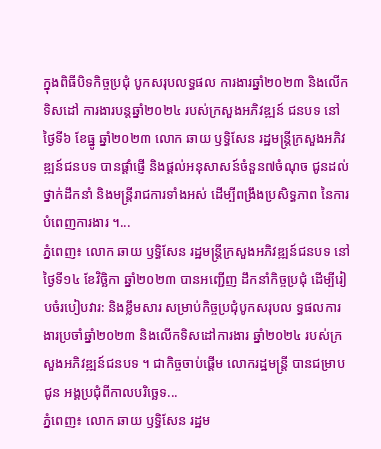ក្នុងពិធីបិទកិច្ចប្រជុំ បូកសរុបលទ្ធផល ការងារឆ្នាំ២០២៣ និងលើកទិសដៅ ការងារបន្តឆ្នាំ២០២៤ របស់ក្រសួងអភិវឌ្ឍន៍ ជនបទ នៅថ្ងៃទី៦ ខែធ្នូ ឆ្នាំ២០២៣ លោក ឆាយ ឫទ្ធិសែន រដ្ឋមន្ត្រីក្រសួងអភិវឌ្ឍន៍ជនបទ បានផ្ដាំផ្ញើ និងផ្ដល់អនុសាសន៍ចំនួន៧ចំណុច ជូនដល់ថ្នាក់ដឹកនាំ និងមន្ដ្រីរាជការទាំងអស់ ដើម្បីពង្រឹងប្រសិទ្ធភាព នៃការបំពេញការងារ ។...
ភ្នំពេញ៖ លោក ឆាយ ឫទ្ធិសែន រដ្ឋមន្រ្ដីក្រសួងអភិវឌ្ឍន៍ជនបទ នៅថ្ងៃទី១៤ ខែវិច្ឆិកា ឆ្នាំ២០២៣ បានអញ្ជើញ ដឹកនាំកិច្ចប្រជុំ ដើម្បីរៀបចំរបៀបវារ: និងខ្លឹមសារ សម្រាប់កិច្ចប្រជុំបូកសរុបល ទ្ធផលការងារប្រចាំឆ្នាំ២០២៣ និងលើកទិសដៅការងារ ឆ្នាំ២០២៤ របស់ក្រសួងអភិវឌ្ឍន៍ជនបទ ។ ជាកិច្ចចាប់ផ្ដើម លោករដ្ឋមន្រ្ដី បានជម្រាបជូន អង្គប្រជុំពីកាលបរិច្ឆេទ...
ភ្នំពេញ៖ លោក ឆាយ ឫទ្ធិសែន រដ្ឋម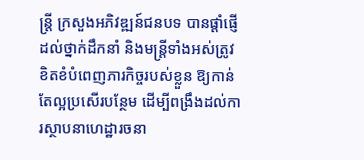ន្រ្ដី ក្រសួងអភិវឌ្ឍន៍ជនបទ បានផ្ដាំផ្ញើដល់ថ្នាក់ដឹកនាំ និងមន្រ្ដីទាំងអស់ត្រូវខិតខំបំពេញភារកិច្ចរបស់ខ្លួន ឱ្យកាន់តែល្អប្រសើរបន្ថែម ដើម្បីពង្រឹងដល់ការស្ថាបនាហេដ្ឋារចនា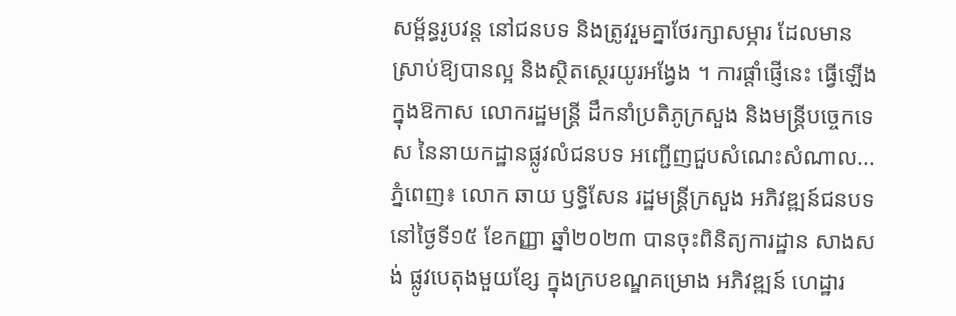សម្ព័ន្ធរូបវន្ដ នៅជនបទ និងត្រូវរួមគ្នាថែរក្សាសម្ភារ ដែលមានស្រាប់ឱ្យបានល្អ និងស្ថិតស្ថេរយូរអង្វែង ។ ការផ្ដាំផ្ញើនេះ ធ្វើឡើងក្នុងឱកាស លោករដ្ឋមន្រ្តី ដឹកនាំប្រតិភូក្រសួង និងមន្រ្ដីបច្ចេកទេស នៃនាយកដ្ឋានផ្លូវលំជនបទ អញ្ជើញជួបសំណេះសំណាល...
ភ្នំពេញ៖ លោក ឆាយ ឫទ្ធិសែន រដ្ឋមន្រ្ដីក្រសួង អភិវឌ្ឍន៍ជនបទ នៅថ្ងៃទី១៥ ខែកញ្ញា ឆ្នាំ២០២៣ បានចុះពិនិត្យការដ្ឋាន សាងសង់ ផ្លូវបេតុងមួយខ្សែ ក្នុងក្របខណ្ឌគម្រោង អភិវឌ្ឍន៍ ហេដ្ឋារ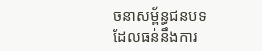ចនាសម្ព័ន្ធជនបទ ដែលធន់នឹងការ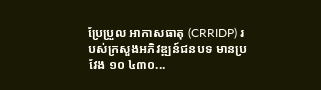ប្រែប្រួល អាកាសធាតុ (CRRIDP) របស់ក្រសួងអភិវឌ្ឍន៍ជនបទ មានប្រវែង ១០ ៤៣០...